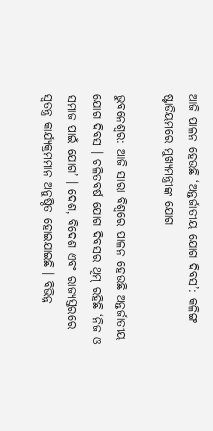ଆଜି ପାଳନ ହେଉଛି ‘ଅନ୍ତର୍ଜାତୀୟ ଯୋଗ ଦିବସ’: କଳିଙ୍ଗ ଷ୍ଟାଡିୟମରେ ମୁଖ୍ୟମନ୍ତ୍ରୀଙ୍କ ଯୋଗ

ଭୁବନେଶ୍ୱର: ଆଜି ସାରା ବିଶ୍ୱରେ ପାଳନ ହେଉଛି ଅନ୍ତର୍ଜାତୀୟ ଯୋଗ ଦିବସ । ଚଳିତବର୍ଷ ଯୋଗ ଦିବସର ଥିମ୍ ରହିଛି ‘ନିଜ ଓ ସମାଜ ପାଇଁ ଯୋଗ’ । ଦେଶ, ବିଦେଶ ଏବଂ ରାଜ୍ୟସ୍ତରରେ ସ୍ୱତନ୍ତ୍ର କାର୍ଯ୍ୟକ୍ରମମାନ ଅନୁଷ୍ଠିତ ହୋଇଯାଇଛି । ବିଭିନ୍ନ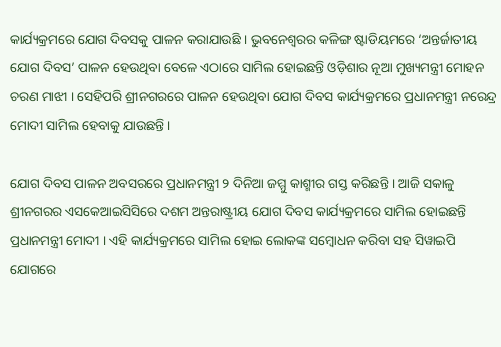କାର୍ଯ୍ୟକ୍ରମରେ ଯୋଗ ଦିବସକୁ ପାଳନ କରାଯାଉଛି । ଭୁବନେଶ୍ୱରର କଳିଙ୍ଗ ଷ୍ଟାଡିୟମରେ ‘ଅନ୍ତର୍ଜାତୀୟ ଯୋଗ ଦିବସ’ ପାଳନ ହେଉଥିବା ବେଳେ ଏଠାରେ ସାମିଲ ହୋଇଛନ୍ତି ଓଡ଼ିଶାର ନୂଆ ମୁଖ୍ୟମନ୍ତ୍ରୀ ମୋହନ ଚରଣ ମାଝୀ । ସେହିପରି ଶ୍ରୀନଗରରେ ପାଳନ ହେଉଥିବା ଯୋଗ ଦିବସ କାର୍ଯ୍ୟକ୍ରମରେ ପ୍ରଧାନମନ୍ତ୍ରୀ ନରେନ୍ଦ୍ର ମୋଦୀ ସାମିଲ ହେବାକୁ ଯାଉଛନ୍ତି ।

ଯୋଗ ଦିବସ ପାଳନ ଅବସରରେ ପ୍ରଧାନମନ୍ତ୍ରୀ ୨ ଦିନିଆ ଜମ୍ମୁ କାଶ୍ମୀର ଗସ୍ତ କରିଛନ୍ତି । ଆଜି ସକାଳୁ ଶ୍ରୀନଗରର ଏସକେଆଇସିସିରେ ଦଶମ ଅନ୍ତରାଷ୍ଟ୍ରୀୟ ଯୋଗ ଦିବସ କାର୍ଯ୍ୟକ୍ରମରେ ସାମିଲ ହୋଇଛନ୍ତି ପ୍ରଧାନମନ୍ତ୍ରୀ ମୋଦୀ । ଏହି କାର୍ଯ୍ୟକ୍ରମରେ ସାମିଲ ହୋଇ ଲୋକଙ୍କ ସମ୍ବୋଧନ କରିବା ସହ ସିୱାଇପି ଯୋଗରେ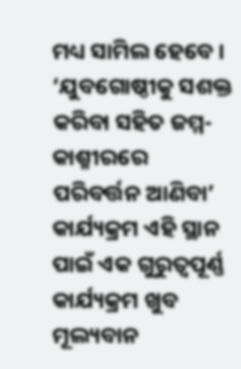ମଧ୍ୟ ସାମିଲ ହେବେ । ‘ଯୁବଗୋଷ୍ଠୀକୁ ସଶକ୍ତ କରିବା ସହିତ ଜମ୍ମ-କାଶ୍ମୀରରେ ପରିବର୍ତ୍ତନ ଆଣିବା’ କାର୍ଯ୍ୟକ୍ରମ ଏହି ସ୍ଥାନ ପାଇଁ ଏକ ଗୁରୁତ୍ୱପୂର୍ଣ୍ଣ କାର୍ଯ୍ୟକ୍ରମ ଖୁବ ମୂଲ୍ୟବାନ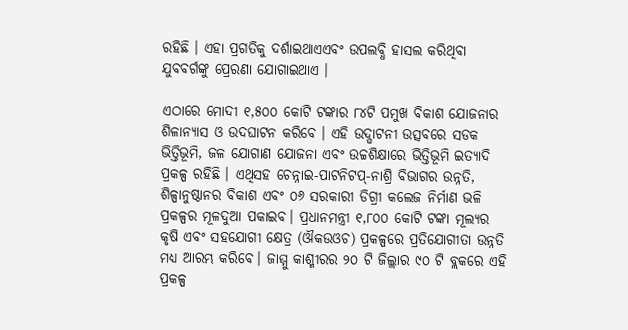ରହିଛି । ଏହା ପ୍ରଗତିକୁ ଦର୍ଶାଇଥାଏଏବଂ ଉପଲବ୍ଧି ହାସଲ କରିଥିବା ଯୁବବର୍ଗଙ୍କୁ ପ୍ରେରଣା ଯୋଗାଇଥାଏ ।

ଏଠାରେ ମୋଦୀ ୧,୫୦୦ କୋଟି ଟଙ୍କାର ୮୪ଟି ପମୁଖ ବିକାଶ ଯୋଜନାର ଶିଳାନ୍ୟାସ ଓ ଉଦଘାଟନ କରିବେ । ଏହି ଉଦ୍ଘାଟନୀ ଉତ୍ସବରେ ସଡକ ଭିତ୍ତିଭୂମି, ଜଳ ଯୋଗାଣ ଯୋଜନା ଏବଂ ଉଚ୍ଚଶିକ୍ଷାରେ ଭିତ୍ତିଭୂମି ଇତ୍ୟାଦି ପ୍ରକଳ୍ପ ରହିଛି । ଏଥିସହ ଚେନ୍ନାଇ-ପାଟନିଟପ୍-ନାଶ୍ରି ବିଭାଗର ଉନ୍ନତି, ଶିଳ୍ପାନୁଷ୍ଠାନର ବିକାଶ ଏବଂ ୦୬ ସରକାରୀ ଡିଗ୍ରୀ କଲେଜ ନିର୍ମାଣ ଭଳି ପ୍ରକଳ୍ପର ମୂଳଦୁଆ ପକାଇବ। ପ୍ରଧାନମନ୍ତ୍ରୀ ୧,୮୦୦ କୋଟି ଟଙ୍କା ମୂଲ୍ୟର କୃଷି ଏବଂ ସହଯୋଗୀ କ୍ଷେତ୍ର (ଔକଉଓଚ) ପ୍ରକଳ୍ପରେ ପ୍ରତିଯୋଗୀତା ଉନ୍ନତି ମଧ୍ୟ ଆରମ୍ଭ କରିବେ। ଜାମ୍ମୁ କାଶ୍ମୀରର ୨୦ ଟି ଜିଲ୍ଲାର ୯୦ ଟି ବ୍ଲକରେ ଏହି ପ୍ରକଳ୍ପ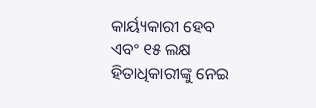କାର୍ୟ୍ୟକାରୀ ହେବ ଏବଂ ୧୫ ଲକ୍ଷ ହିତାଧିକାରୀଙ୍କୁ ନେଇ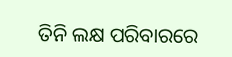ତିନି ଲକ୍ଷ ପରିବାରରେ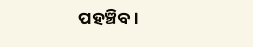ପହଞ୍ଚିବ।